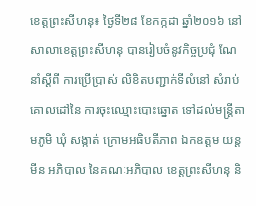ខេត្តព្រះសីហនុ៖ ថ្ងៃទី២៨ ខែកក្កដា ឆ្នាំ២០១៦ នៅសាលាខេត្តព្រះសីហនុ បានរៀបចំនូវកិច្ចប្រជុំ ណែនាំស្តីពី ការប្រើប្រាស់ លិខិតបញ្ជាក់ទីលំនៅ សំរាប់គោលដៅនៃ ការចុះឈ្មោះបោះឆ្នោត ទៅដល់មន្រ្តីតាមភូមិ ឃុំ សង្កាត់ ក្រោមអធិបតីភាព ឯកឧត្តម យន្ត មីន អភិបាល នៃគណៈអភិបាល ខេត្តព្រះសីហនុ និ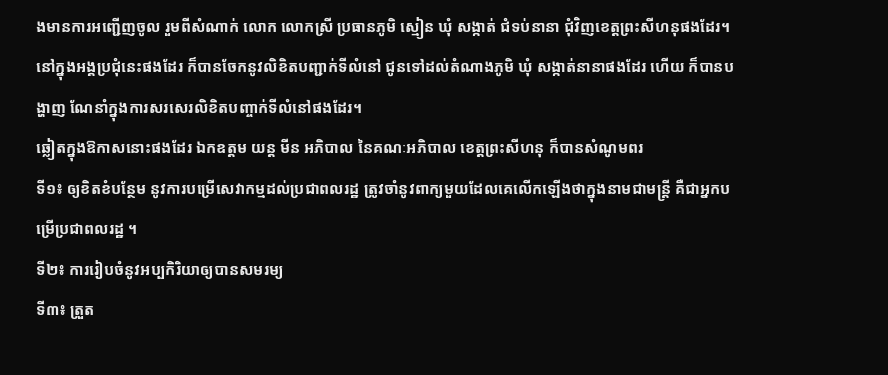ងមានការអញ្ជើញចូល រួមពីសំណាក់ លោក លោកស្រី ប្រធានភូមិ ស្មៀន ឃុំ សង្កាត់ ជំទប់នានា ជុំវិញខេត្តព្រះសីហនុផងដែរ។
នៅក្នុងអង្គប្រជុំនេះផងដែរ ក៏បានចែកនូវលិខិតបញ្ជាក់ទីលំនៅ ជូនទៅដល់តំណាងភូមិ ឃុំ សង្កាត់នានាផងដែរ ហើយ ក៏បានបង្ហាញ ណែនាំក្នុងការសរសេរលិខិតបញ្ចាក់ទីលំនៅផងដែរ។
ឆ្លៀតក្នុងឱកាសនោះផងដែរ ឯកឧត្តម យន្ត មីន អភិបាល នៃគណៈអភិបាល ខេត្តព្រះសីហនុ ក៏បានសំណូមពរ
ទី១៖ ឲ្យខិតខំបន្ថែម នូវការបម្រើសេវាកម្មដល់ប្រជាពលរដ្ឋ ត្រូវចាំនូវពាក្យមួយដែលគេលើកឡើងថាក្នុងនាមជាមន្រ្តី គឺជាអ្នកបម្រើប្រជាពលរដ្ឋ ។
ទី២៖ ការរៀបចំនូវអប្បកិរិយាឲ្យបានសមរម្យ
ទី៣៖ ត្រួត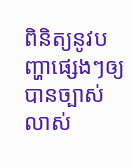ពិនិត្យនូវបញ្ហាផ្សេងៗឲ្យបានច្បាស់លាស់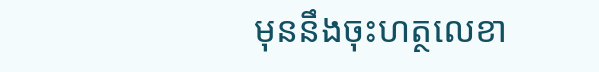មុននឹងចុះហត្ថលេខា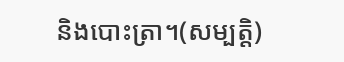និងបោះត្រា។(សម្បត្តិ)